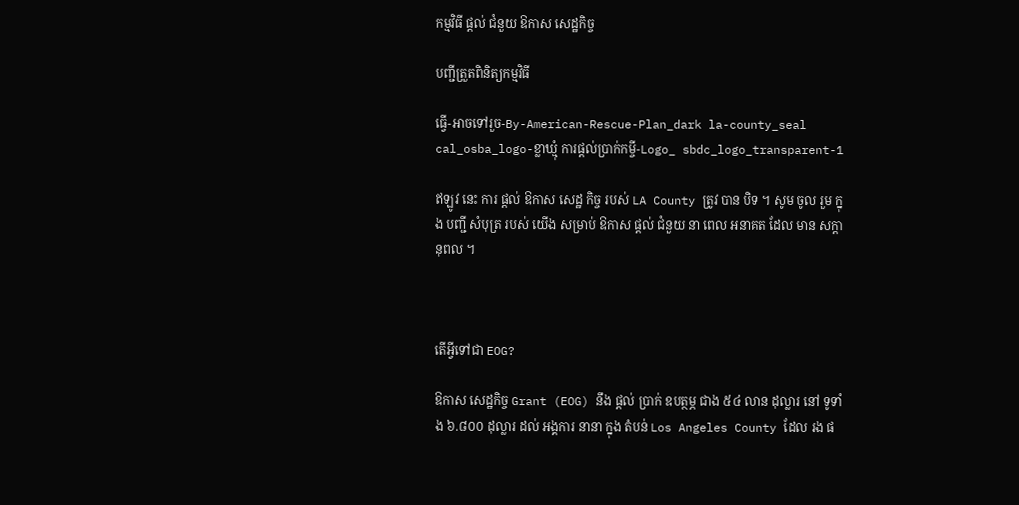កម្មវិធី ផ្តល់ ជំនួយ ឱកាស សេដ្ឋកិច្ច

បញ្ជីត្រួតពិនិត្យកម្មវិធី

ធ្វើ-អាចទៅរួច-By-American-Rescue-Plan_dark la-county_seal cal_osba_logo-ខ្លាឃ្មុំ ការផ្តល់ប្រាក់កម្ចី-Logo_ sbdc_logo_transparent-1

ឥឡូវ នេះ ការ ផ្តល់ ឱកាស សេដ្ឋ កិច្ច របស់ LA County ត្រូវ បាន បិទ ។ សូម ចូល រួម ក្នុង បញ្ជី សំបុត្រ របស់ យើង សម្រាប់ ឱកាស ផ្តល់ ជំនួយ នា ពេល អនាគត ដែល មាន សក្តានុពល ។



តើអ្វីទៅជា EOG?

ឱកាស សេដ្ឋកិច្ច Grant (EOG) នឹង ផ្តល់ ប្រាក់ ឧបត្ថម្ភ ជាង ៥៤ លាន ដុល្លារ នៅ ទូទាំង ៦.៨០០ ដុល្លារ ដល់ អង្គការ នានា ក្នុង តំបន់ Los Angeles County ដែល រង ផ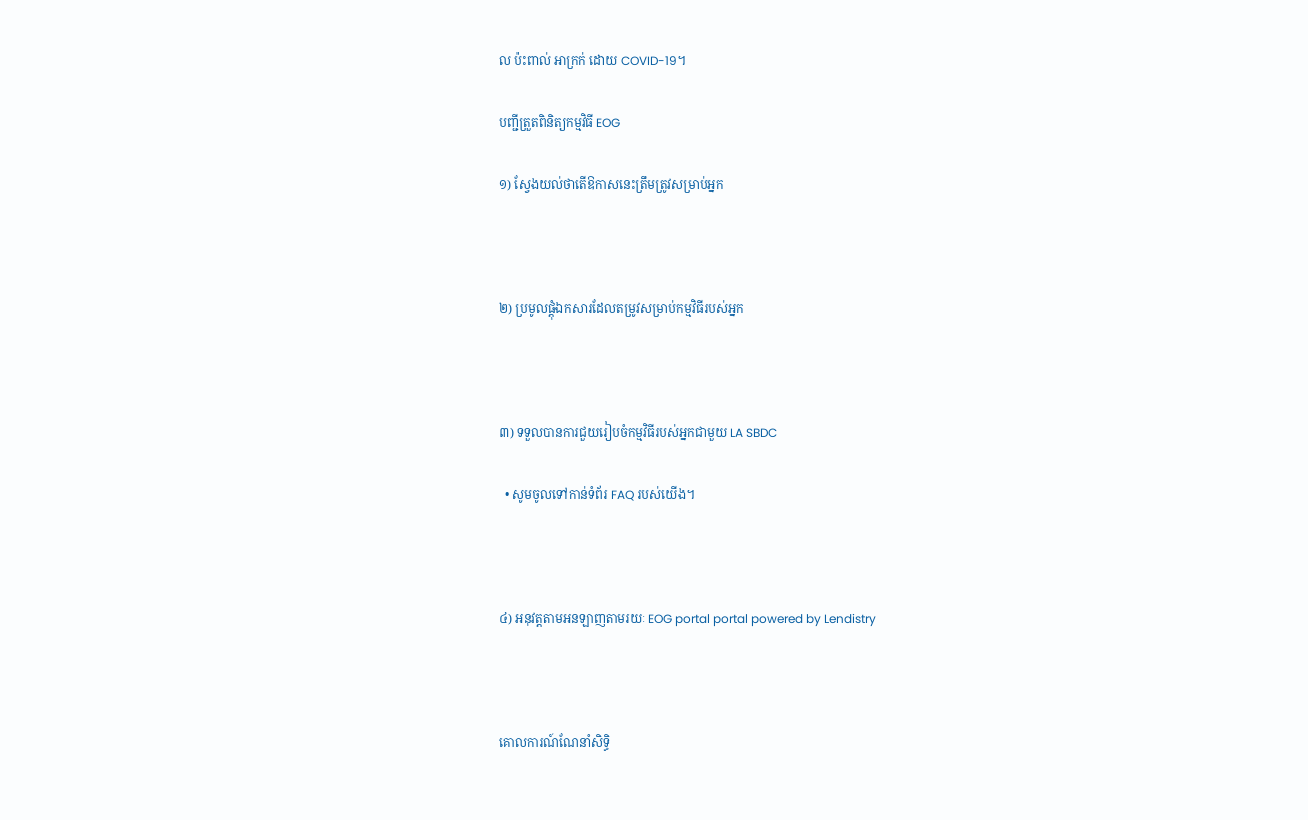ល ប៉ះពាល់ អាក្រក់ ដោយ COVID-19។

បញ្ជីត្រួតពិនិត្យកម្មវិធី EOG

១) ស្វែងយល់ថាតើឱកាសនេះត្រឹមត្រូវសម្រាប់អ្នក



២) ប្រមូលផ្តុំឯកសារដែលតម្រូវសម្រាប់កម្មវិធីរបស់អ្នក



៣) ទទួលបានការជួយរៀបចំកម្មវិធីរបស់អ្នកជាមួយ LA SBDC

  • សូមចូលទៅកាន់ទំព័រ FAQ របស់យើង។



៤) អនុវត្តតាមអនឡាញតាមរយៈ EOG portal portal powered by Lendistry



គោលការណ៍ណែនាំសិទ្ធិ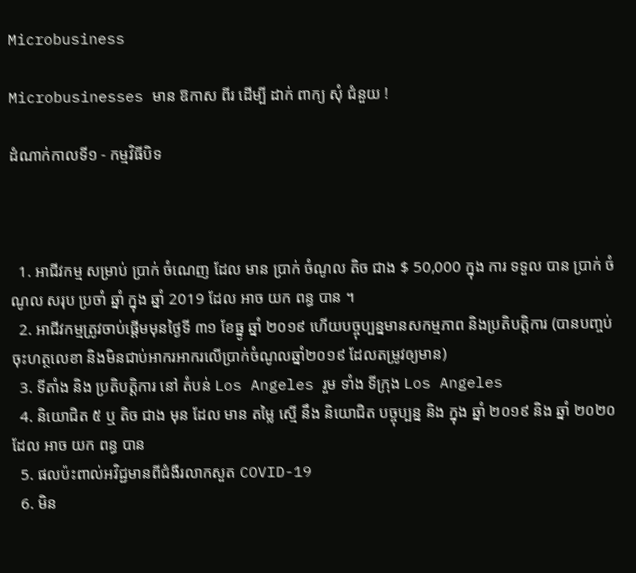Microbusiness

Microbusinesses មាន ឱកាស ពីរ ដើម្បី ដាក់ ពាក្យ សុំ ជំនួយ !

ដំណាក់កាលទី១ - កម្មវិធីបិទ



  1. អាជីវកម្ម សម្រាប់ ប្រាក់ ចំណេញ ដែល មាន ប្រាក់ ចំណូល តិច ជាង $ 50,000 ក្នុង ការ ទទួល បាន ប្រាក់ ចំណូល សរុប ប្រចាំ ឆ្នាំ ក្នុង ឆ្នាំ 2019 ដែល អាច យក ពន្ធ បាន ។
  2. អាជីវកម្មត្រូវចាប់ផ្តើមមុនថ្ងៃទី ៣១ ខែធ្នូ ឆ្នាំ ២០១៩ ហើយបច្ចុប្បន្នមានសកម្មភាព និងប្រតិបត្តិការ (បានបញ្ចប់ ចុះហត្ថលេខា និងមិនជាប់អាករអាករលើប្រាក់ចំណូលឆ្នាំ២០១៩ ដែលតម្រូវឲ្យមាន)
  3. ទីតាំង និង ប្រតិបត្តិការ នៅ តំបន់ Los Angeles រួម ទាំង ទីក្រុង Los Angeles
  4. និយោជិត ៥ ឬ តិច ជាង មុន ដែល មាន តម្លៃ ស្មើ នឹង និយោជិត បច្ចុប្បន្ន និង ក្នុង ឆ្នាំ ២០១៩ និង ឆ្នាំ ២០២០ ដែល អាច យក ពន្ធ បាន
  5. ផលប៉ះពាល់អវិជ្ជមានពីជំងឺរលាកសួត COVID-19
  6. មិន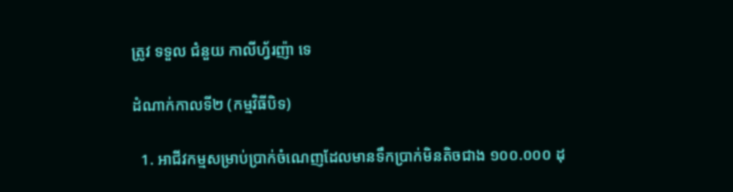ត្រូវ ទទួល ជំនួយ កាលីហ្វ័រញ៉ា ទេ

ដំណាក់កាលទី២ (កម្មវិធីបិទ)

  1. អាជីវកម្មសម្រាប់ប្រាក់ចំណេញដែលមានទឹកប្រាក់មិនតិចជាង ១០០.០០០ ដុ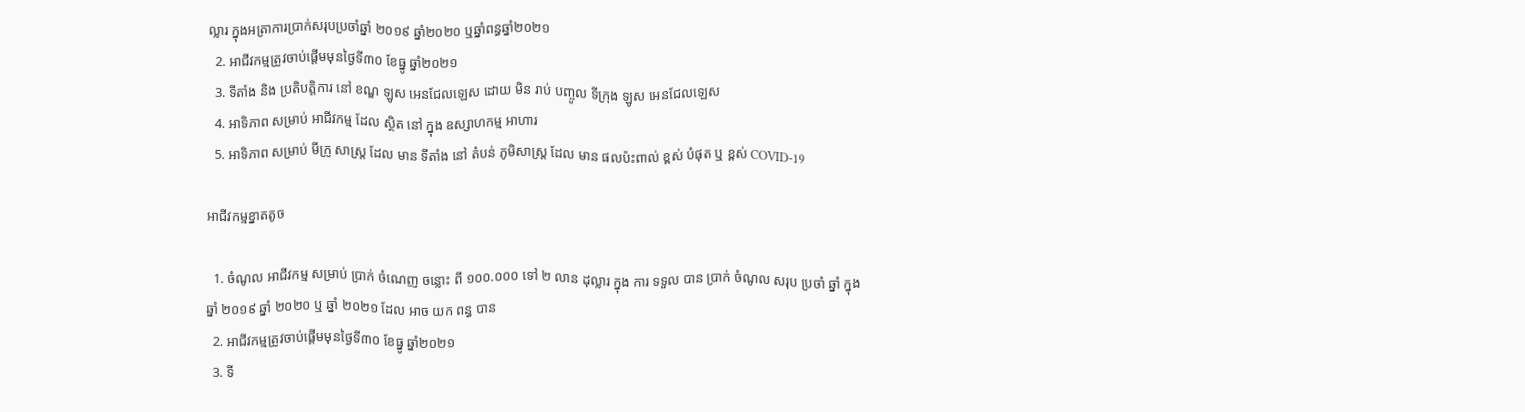ល្លារ ក្នុងអត្រាការប្រាក់សរុបប្រចាំឆ្នាំ ២០១៩ ឆ្នាំ២០២០ ឬឆ្នាំពន្ធឆ្នាំ២០២១
  2. អាជីវកម្មត្រូវចាប់ផ្តើមមុនថ្ងៃទី៣០ ខែធ្នូ ឆ្នាំ២០២១
  3. ទីតាំង និង ប្រតិបត្តិការ នៅ ខណ្ឌ ឡូស អេនជែលឡេស ដោយ មិន រាប់ បញ្ចូល ទីក្រុង ឡូស អេនជែលឡេស
  4. អាទិភាព សម្រាប់ អាជីវកម្ម ដែល ស្ថិត នៅ ក្នុង ឧស្សាហកម្ម អាហារ
  5. អាទិភាព សម្រាប់ មីក្រូ សាស្រ្ត ដែល មាន ទីតាំង នៅ តំបន់ ភូមិសាស្ត្រ ដែល មាន ផលប៉ះពាល់ ខ្ពស់ បំផុត ឬ ខ្ពស់ COVID-19

អាជីវកម្មខ្នាតតូច

  1. ចំណូល អាជីវកម្ម សម្រាប់ ប្រាក់ ចំណេញ ចន្លោះ ពី ១០០.០០០ ទៅ ២ លាន ដុល្លារ ក្នុង ការ ទទួល បាន ប្រាក់ ចំណូល សរុប ប្រចាំ ឆ្នាំ ក្នុង ឆ្នាំ ២០១៩ ឆ្នាំ ២០២០ ឬ ឆ្នាំ ២០២១ ដែល អាច យក ពន្ធ បាន
  2. អាជីវកម្មត្រូវចាប់ផ្តើមមុនថ្ងៃទី៣០ ខែធ្នូ ឆ្នាំ២០២១
  3. ទី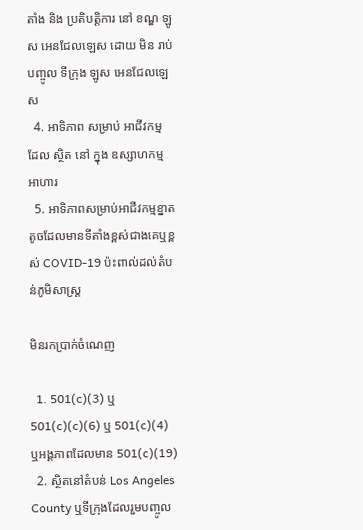តាំង និង ប្រតិបត្តិការ នៅ ខណ្ឌ ឡូស អេនជែលឡេស ដោយ មិន រាប់ បញ្ចូល ទីក្រុង ឡូស អេនជែលឡេស
  4. អាទិភាព សម្រាប់ អាជីវកម្ម ដែល ស្ថិត នៅ ក្នុង ឧស្សាហកម្ម អាហារ
  5. អាទិភាពសម្រាប់អាជីវកម្មខ្នាតតូចដែលមានទីតាំងខ្ពស់ជាងគេឬខ្ពស់ COVID-19 ប៉ះពាល់ដល់តំបន់ភូមិសាស្រ្ត

មិនរកប្រាក់ចំណេញ

  1. 501(c)(3) ឬ 501(c)(c)(6) ឬ 501(c)(4) ឬអង្គភាពដែលមាន 501(c)(19)
  2. ស្ថិតនៅតំបន់ Los Angeles County ឬទីក្រុងដែលរួមបញ្ចូល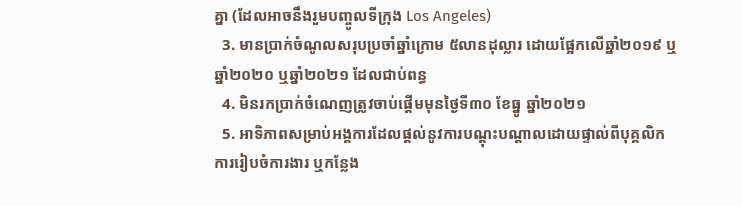គ្នា (ដែលអាចនឹងរួមបញ្ចូលទីក្រុង Los Angeles)
  3. មានប្រាក់ចំណូលសរុបប្រចាំឆ្នាំក្រោម ៥លានដុល្លារ ដោយផ្អែកលើឆ្នាំ២០១៩ ឬឆ្នាំ២០២០ ឬឆ្នាំ២០២១ ដែលជាប់ពន្ធ
  4. មិនរកប្រាក់ចំណេញត្រូវចាប់ផ្តើមមុនថ្ងៃទី៣០ ខែធ្នូ ឆ្នាំ២០២១
  5. អាទិភាពសម្រាប់អង្គការដែលផ្តល់នូវការបណ្តុះបណ្តាលដោយផ្ទាល់ពីបុគ្គលិក ការរៀបចំការងារ ឬកន្លែង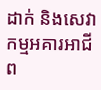ដាក់ និងសេវាកម្មអគារអាជីព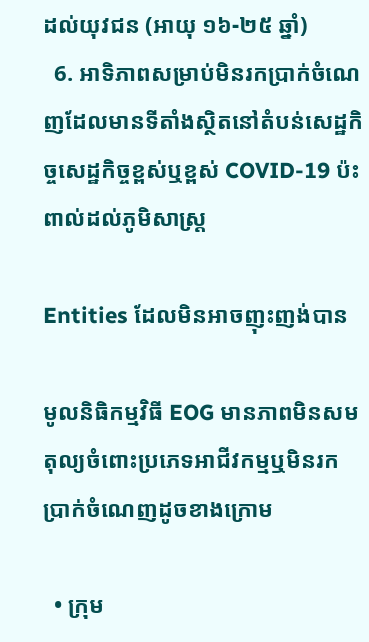ដល់យុវជន (អាយុ ១៦-២៥ ឆ្នាំ)
  6. អាទិភាពសម្រាប់មិនរកប្រាក់ចំណេញដែលមានទីតាំងស្ថិតនៅតំបន់សេដ្ឋកិច្ចសេដ្ឋកិច្ចខ្ពស់ឬខ្ពស់ COVID-19 ប៉ះពាល់ដល់ភូមិសាស្ត្រ

Entities ដែលមិនអាចញុះញង់បាន

មូលនិធិកម្មវិធី EOG មានភាពមិនសមតុល្យចំពោះប្រភេទអាជីវកម្មឬមិនរកប្រាក់ចំណេញដូចខាងក្រោម

  • ក្រុម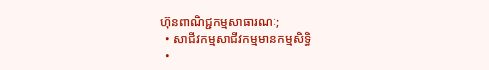ហ៊ុនពាណិជ្ជកម្មសាធារណៈ;
  • សាជីវកម្មសាជីវកម្មមានកម្មសិទ្ធិ
  •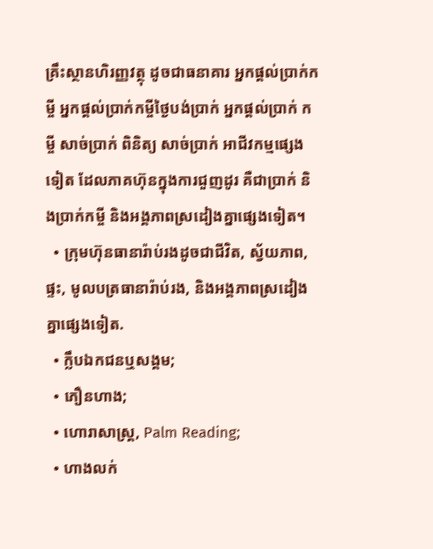គ្រឹះស្ថានហិរញ្ញវត្ថុ ដូចជាធនាគារ អ្នកផ្តល់ប្រាក់កម្ចី អ្នកផ្តល់ប្រាក់កម្ចីថ្ងៃបង់ប្រាក់ អ្នកផ្តល់ប្រាក់ កម្ចី សាច់ប្រាក់ ពិនិត្យ សាច់ប្រាក់ អាជីវកម្មផ្សេងទៀត ដែលភាគហ៊ុនក្នុងការជួញដូរ គឺជាប្រាក់ និងប្រាក់កម្ចី និងអង្គភាពស្រដៀងគ្នាផ្សេងទៀត។
  • ក្រុមហ៊ុនធានារ៉ាប់រងដូចជាជីវិត, ស្វ័យភាព, ផ្ទះ, មូលបត្រធានារ៉ាប់រង, និងអង្គភាពស្រដៀងគ្នាផ្សេងទៀត.
  • ក្លឹបឯកជនឬសង្គម;
  • ភឿនហាង;
  • ហោរាសាស្ត្រ, Palm Reading;
  • ហាងលក់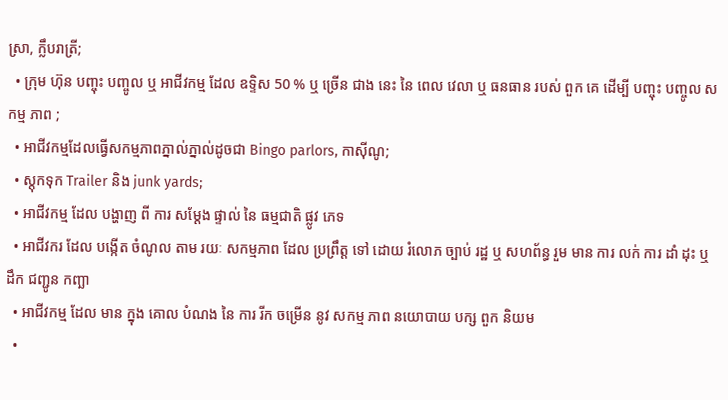ស្រា, ក្លឹបរាត្រី;
  • ក្រុម ហ៊ុន បញ្ចុះ បញ្ចូល ឬ អាជីវកម្ម ដែល ឧទ្ទិស 50 % ឬ ច្រើន ជាង នេះ នៃ ពេល វេលា ឬ ធនធាន របស់ ពួក គេ ដើម្បី បញ្ចុះ បញ្ចូល សកម្ម ភាព ;
  • អាជីវកម្មដែលធ្វើសកម្មភាពភ្នាល់ភ្នាល់ដូចជា Bingo parlors, កាស៊ីណូ;
  • ស្តុកទុក Trailer និង junk yards;
  • អាជីវកម្ម ដែល បង្ហាញ ពី ការ សម្តែង ផ្ទាល់ នៃ ធម្មជាតិ ផ្លូវ ភេទ
  • អាជីវករ ដែល បង្កើត ចំណូល តាម រយៈ សកម្មភាព ដែល ប្រព្រឹត្ត ទៅ ដោយ រំលោភ ច្បាប់ រដ្ឋ ឬ សហព័ន្ធ រួម មាន ការ លក់ ការ ដាំ ដុះ ឬ ដឹក ជញ្ជូន កញ្ឆា
  • អាជីវកម្ម ដែល មាន ក្នុង គោល បំណង នៃ ការ រីក ចម្រើន នូវ សកម្ម ភាព នយោបាយ បក្ស ពួក និយម
  •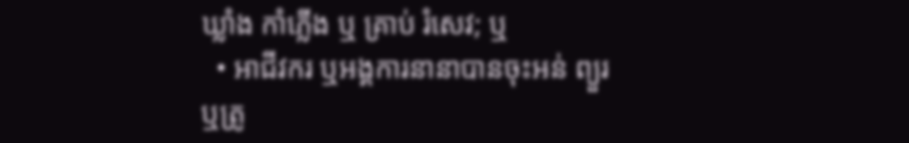ឃ្លាំង កាំភ្លើង ឬ គ្រាប់ រំសេវ; ឬ
  • អាជីវករ ឬអង្គការនានាបានចុះអន់ ព្យួរ ឬត្រូ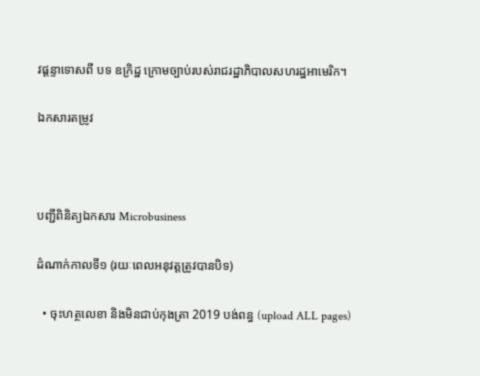វផ្តន្ទាទោសពី បទ ឧក្រិដ្ឋ ក្រោមច្បាប់របស់រាជរដ្ឋាភិបាលសហរដ្ឋអាមេរិក។

ឯកសារតម្រូវ



បញ្ជីពិនិត្យឯកសារ Microbusiness

ដំណាក់កាលទី១ (រយៈពេលអនុវត្តត្រូវបានបិទ)

  • ចុះហត្ថលេខា និងមិនជាប់កុងត្រា 2019 បង់ពន្ធ (upload ALL pages)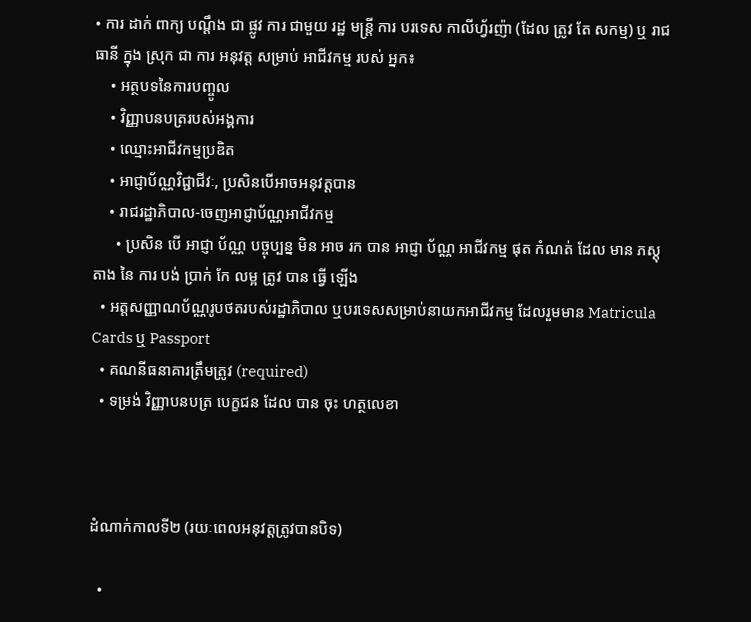• ការ ដាក់ ពាក្យ បណ្តឹង ជា ផ្លូវ ការ ជាមួយ រដ្ឋ មន្ត្រី ការ បរទេស កាលីហ្វ័រញ៉ា (ដែល ត្រូវ តែ សកម្ម) ឬ រាជធានី ក្នុង ស្រុក ជា ការ អនុវត្ត សម្រាប់ អាជីវកម្ម របស់ អ្នក៖
    • អត្ថបទនៃការបញ្ចូល
    • វិញ្ញាបនបត្ររបស់អង្គការ
    • ឈ្មោះអាជីវកម្មប្រឌិត
    • អាជ្ញាប័ណ្ណវិជ្ជាជីវៈ, ប្រសិនបើអាចអនុវត្តបាន
    • រាជរដ្ឋាភិបាល-ចេញអាជ្ញាប័ណ្ណអាជីវកម្ម
      • ប្រសិន បើ អាជ្ញា ប័ណ្ណ បច្ចុប្បន្ន មិន អាច រក បាន អាជ្ញា ប័ណ្ណ អាជីវកម្ម ផុត កំណត់ ដែល មាន ភស្តុតាង នៃ ការ បង់ ប្រាក់ កែ លម្អ ត្រូវ បាន ធ្វើ ឡើង
  • អត្តសញ្ញាណប័ណ្ណរូបថតរបស់រដ្ឋាភិបាល ឬបរទេសសម្រាប់នាយកអាជីវកម្ម ដែលរួមមាន Matricula Cards ឬ Passport
  • គណនីធនាគារត្រឹមត្រូវ (required)
  • ទម្រង់ វិញ្ញាបនបត្រ បេក្ខជន ដែល បាន ចុះ ហត្ថលេខា



ដំណាក់កាលទី២ (រយៈពេលអនុវត្តត្រូវបានបិទ)

  •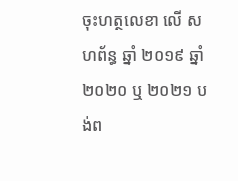ចុះហត្ថលេខា លើ សហព័ន្ធ ឆ្នាំ ២០១៩ ឆ្នាំ ២០២០ ឬ ២០២១ បង់ព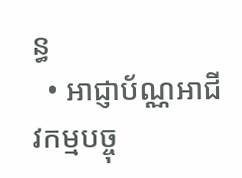ន្ធ
  • អាជ្ញាប័ណ្ណអាជីវកម្មបច្ចុ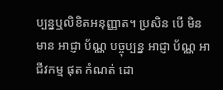ប្បន្នឬលិខិតអនុញ្ញាត។ ប្រសិន បើ មិន មាន អាជ្ញា ប័ណ្ណ បច្ចុប្បន្ន អាជ្ញា ប័ណ្ណ អាជីវកម្ម ផុត កំណត់ ដោ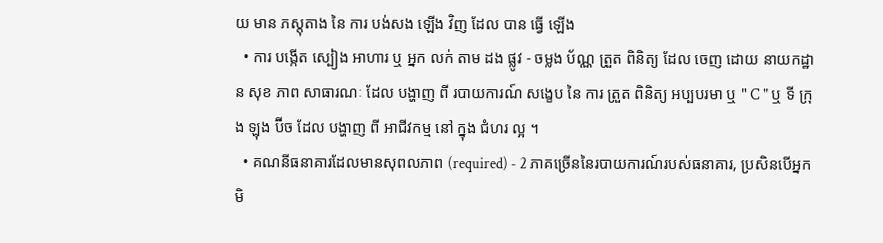យ មាន ភស្តុតាង នៃ ការ បង់សង ឡើង វិញ ដែល បាន ធ្វើ ឡើង
  • ការ បង្កើត ស្បៀង អាហារ ឬ អ្នក លក់ តាម ដង ផ្លូវ - ចម្លង ប័ណ្ណ ត្រួត ពិនិត្យ ដែល ចេញ ដោយ នាយកដ្ឋាន សុខ ភាព សាធារណៈ ដែល បង្ហាញ ពី របាយការណ៍ សង្ខេប នៃ ការ ត្រួត ពិនិត្យ អប្បបរមា ឬ " C " ឬ ទី ក្រុង ឡុង ប៊ីច ដែល បង្ហាញ ពី អាជីវកម្ម នៅ ក្នុង ជំហរ ល្អ ។
  • គណនីធនាគារដែលមានសុពលភាព (required) - 2 ភាគច្រើននៃរបាយការណ៍របស់ធនាគារ, ប្រសិនបើអ្នកមិ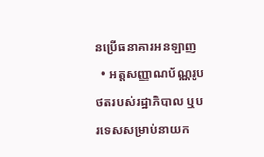នប្រើធនាគារអនឡាញ
  • អត្តសញ្ញាណប័ណ្ណរូបថតរបស់រដ្ឋាភិបាល ឬបរទេសសម្រាប់នាយក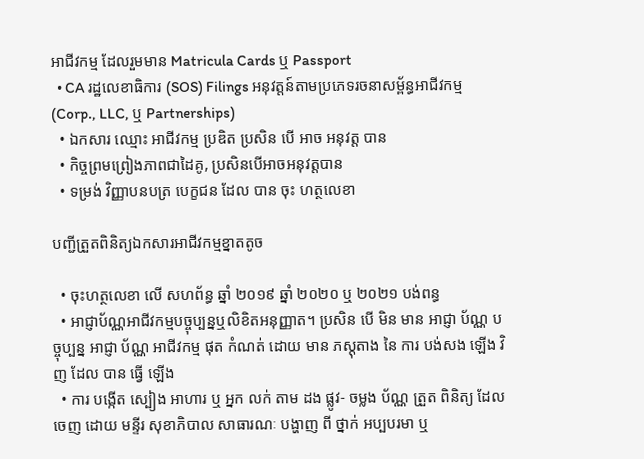អាជីវកម្ម ដែលរួមមាន Matricula Cards ឬ Passport
  • CA រដ្ឋលេខាធិការ (SOS) Filings អនុវត្តន៍តាមប្រភេទរចនាសម្ព័ន្ធអាជីវកម្ម (Corp., LLC, ឬ Partnerships)
  • ឯកសារ ឈ្មោះ អាជីវកម្ម ប្រឌិត ប្រសិន បើ អាច អនុវត្ត បាន
  • កិច្ចព្រមព្រៀងភាពជាដៃគូ, ប្រសិនបើអាចអនុវត្តបាន
  • ទម្រង់ វិញ្ញាបនបត្រ បេក្ខជន ដែល បាន ចុះ ហត្ថលេខា

បញ្ជីត្រួតពិនិត្យឯកសារអាជីវកម្មខ្នាតតូច

  • ចុះហត្ថលេខា លើ សហព័ន្ធ ឆ្នាំ ២០១៩ ឆ្នាំ ២០២០ ឬ ២០២១ បង់ពន្ធ
  • អាជ្ញាប័ណ្ណអាជីវកម្មបច្ចុប្បន្នឬលិខិតអនុញ្ញាត។ ប្រសិន បើ មិន មាន អាជ្ញា ប័ណ្ណ បច្ចុប្បន្ន អាជ្ញា ប័ណ្ណ អាជីវកម្ម ផុត កំណត់ ដោយ មាន ភស្តុតាង នៃ ការ បង់សង ឡើង វិញ ដែល បាន ធ្វើ ឡើង
  • ការ បង្កើត ស្បៀង អាហារ ឬ អ្នក លក់ តាម ដង ផ្លូវ- ចម្លង ប័ណ្ណ ត្រួត ពិនិត្យ ដែល ចេញ ដោយ មន្ទីរ សុខាភិបាល សាធារណៈ បង្ហាញ ពី ថ្នាក់ អប្បបរមា ឬ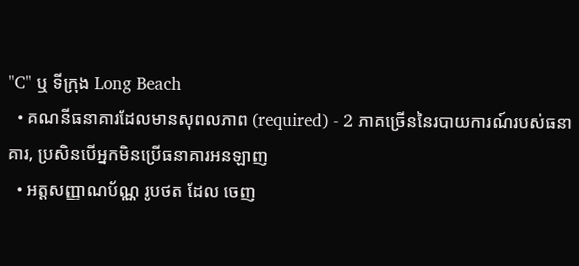"C" ឬ ទីក្រុង Long Beach
  • គណនីធនាគារដែលមានសុពលភាព (required) - 2 ភាគច្រើននៃរបាយការណ៍របស់ធនាគារ, ប្រសិនបើអ្នកមិនប្រើធនាគារអនឡាញ
  • អត្តសញ្ញាណប័ណ្ណ រូបថត ដែល ចេញ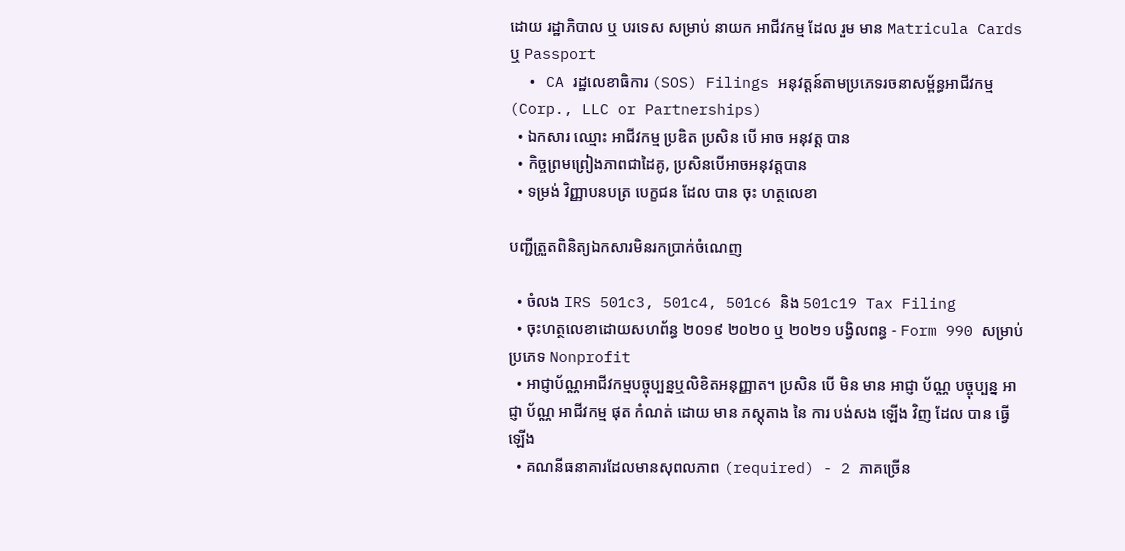ដោយ រដ្ឋាភិបាល ឬ បរទេស សម្រាប់ នាយក អាជីវកម្ម ដែល រួម មាន Matricula Cards ឬ Passport
  • CA រដ្ឋលេខាធិការ (SOS) Filings អនុវត្តន៍តាមប្រភេទរចនាសម្ព័ន្ធអាជីវកម្ម (Corp., LLC or Partnerships)
  • ឯកសារ ឈ្មោះ អាជីវកម្ម ប្រឌិត ប្រសិន បើ អាច អនុវត្ត បាន
  • កិច្ចព្រមព្រៀងភាពជាដៃគូ, ប្រសិនបើអាចអនុវត្តបាន
  • ទម្រង់ វិញ្ញាបនបត្រ បេក្ខជន ដែល បាន ចុះ ហត្ថលេខា

បញ្ជីត្រួតពិនិត្យឯកសារមិនរកប្រាក់ចំណេញ

  • ចំលង IRS 501c3, 501c4, 501c6 និង 501c19 Tax Filing
  • ចុះហត្ថលេខាដោយសហព័ន្ធ ២០១៩ ២០២០ ឬ ២០២១ បង្វិលពន្ធ - Form 990 សម្រាប់ប្រភេទ Nonprofit
  • អាជ្ញាប័ណ្ណអាជីវកម្មបច្ចុប្បន្នឬលិខិតអនុញ្ញាត។ ប្រសិន បើ មិន មាន អាជ្ញា ប័ណ្ណ បច្ចុប្បន្ន អាជ្ញា ប័ណ្ណ អាជីវកម្ម ផុត កំណត់ ដោយ មាន ភស្តុតាង នៃ ការ បង់សង ឡើង វិញ ដែល បាន ធ្វើ ឡើង
  • គណនីធនាគារដែលមានសុពលភាព (required) - 2 ភាគច្រើន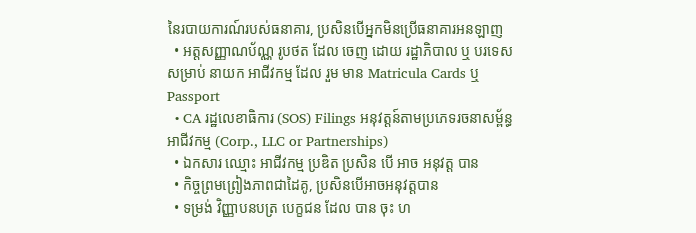នៃរបាយការណ៍របស់ធនាគារ, ប្រសិនបើអ្នកមិនប្រើធនាគារអនឡាញ
  • អត្តសញ្ញាណប័ណ្ណ រូបថត ដែល ចេញ ដោយ រដ្ឋាភិបាល ឬ បរទេស សម្រាប់ នាយក អាជីវកម្ម ដែល រួម មាន Matricula Cards ឬ Passport
  • CA រដ្ឋលេខាធិការ (SOS) Filings អនុវត្តន៍តាមប្រភេទរចនាសម្ព័ន្ធអាជីវកម្ម (Corp., LLC or Partnerships)
  • ឯកសារ ឈ្មោះ អាជីវកម្ម ប្រឌិត ប្រសិន បើ អាច អនុវត្ត បាន
  • កិច្ចព្រមព្រៀងភាពជាដៃគូ, ប្រសិនបើអាចអនុវត្តបាន
  • ទម្រង់ វិញ្ញាបនបត្រ បេក្ខជន ដែល បាន ចុះ ហ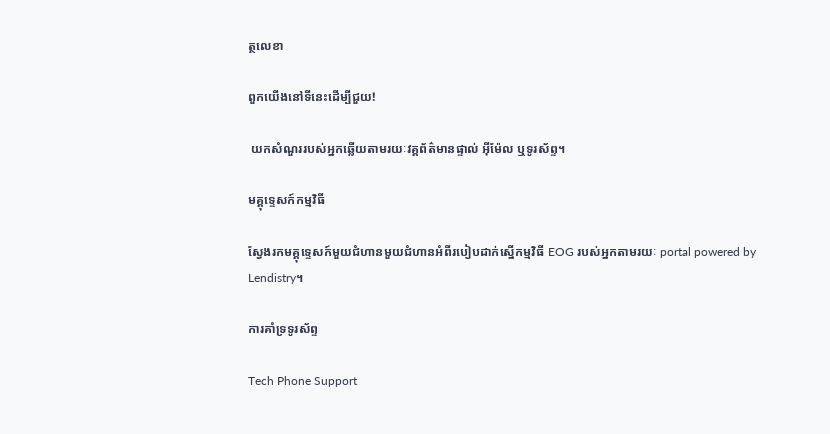ត្ថលេខា

ពួកយើងនៅទីនេះដើម្បីជួយ!

 យកសំណួររបស់អ្នកឆ្លើយតាមរយៈវគ្គព័ត៌មានផ្ទាល់ អ៊ីម៉ែល ឬទូរស័ព្ទ។

មគ្គុទ្ទេសក៍កម្មវិធី

ស្វែងរកមគ្គុទ្ទេសក៍មួយជំហានមួយជំហានអំពីរបៀបដាក់ស្នើកម្មវិធី EOG របស់អ្នកតាមរយៈ portal powered by Lendistry។

ការគាំទ្រទូរស័ព្ទ

Tech Phone Support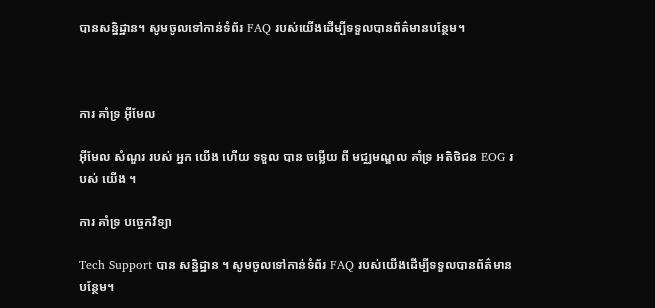បានសន្និដ្ឋាន។ សូមចូលទៅកាន់ទំព័រ FAQ របស់យើងដើម្បីទទួលបានព័ត៌មានបន្ថែម។



ការ គាំទ្រ អ៊ីមែល

អ៊ីមែល សំណួរ របស់ អ្នក យើង ហើយ ទទួល បាន ចម្លើយ ពី មជ្ឈមណ្ឌល គាំទ្រ អតិថិជន EOG របស់ យើង ។

ការ គាំទ្រ បច្ចេកវិទ្យា

Tech Support បាន សន្និដ្ឋាន ។ សូមចូលទៅកាន់ទំព័រ FAQ របស់យើងដើម្បីទទួលបានព័ត៌មានបន្ថែម។